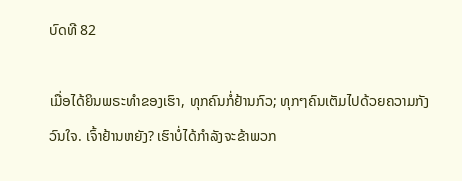ບົດທີ 82

ເມື່ອໄດ້ຍິນພຣະທຳຂອງເຮົາ, ທຸກຄົນກໍ່ຢ້ານກົວ; ທຸກໆຄົນເຕັມໄປດ້ວຍຄວາມກັງວົນໃຈ. ເຈົ້າຢ້ານຫຍັງ? ເຮົາບໍ່ໄດ້ກຳລັງຈະຂ້າພວກ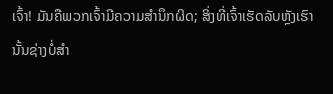ເຈົ້າ! ມັນຄືພວກເຈົ້າມີຄວາມສຳນຶກຜິດ; ສິ່ງທີ່ເຈົ້າເຮັດລັບຫຼັງເຮົານັ້ນຊ່າງບໍ່ສຳ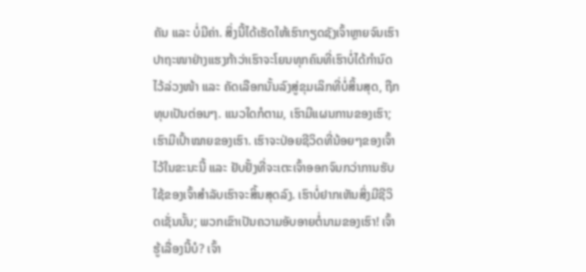ຄັນ ແລະ ບໍ່ມີຄ່າ. ສິ່ງນີ້ໄດ້ເຮັດໃຫ້ເຮົາກຽດຊັງເຈົ້າຫຼາຍຈົນເຮົາປາຖະໜາຢ່າງແຮງກ້າວ່າເຮົາຈະໂຍນທຸກຄົນທີ່ເຮົາບໍ່ໄດ້ກຳນົດໄວ້ລ່ວງໜ້າ ແລະ ຄັດເລືອກນັ້ນລົງສູ່ຂຸມເລິກທີ່ບໍ່ສິ້ນສຸດ, ຖືກທຸບເປັນຕ່ອນໆ. ແນວໃດກໍຕາມ, ເຮົາມີແຜນການຂອງເຮົາ; ເຮົາມີເປົ້າໝາຍຂອງເຮົາ. ເຮົາຈະປ່ອຍຊີວິດທີ່ນ້ອຍໆຂອງເຈົ້າໄວ້ໃນຂະນະນີ້ ແລະ ຢັບຢັ້ງທີ່ຈະເຕະເຈົ້າອອກຈົນກວ່າການຮັບໃຊ້ຂອງເຈົ້າສຳລັບເຮົາຈະສິ້ນສຸດລົງ. ເຮົາບໍ່ຢາກເຫັນສິ່ງມີຊີວິດເຊັ່ນນັ້ນ; ພວກເຂົາເປັນຄວາມອັບອາຍຕໍ່ນາມຂອງເຮົາ! ເຈົ້າຮູ້ເລື່ອງນີ້ບໍ? ເຈົ້າ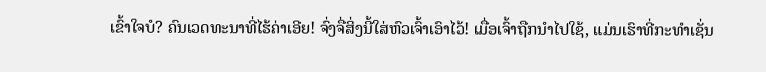ເຂົ້າໃຈບໍ? ຄົນເວດທະນາທີ່ໄຮ້ຄ່າເອີຍ! ຈົ່ງຈື່ສິ່ງນີ້ໃສ່ຫົວເຈົ້າເອົາໄວ້! ເມື່ອເຈົ້າຖືກນຳໄປໃຊ້, ແມ່ນເຮົາທີ່ກະທຳເຊັ່ນ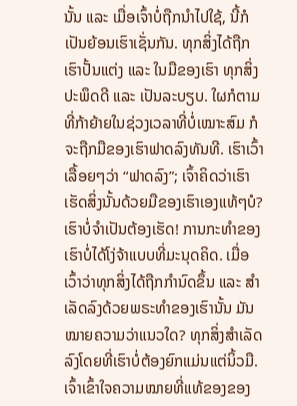ນັ້ນ ແລະ ເມື່ອເຈົ້າບໍ່ຖືກນຳໄປໃຊ້, ນີ້ກໍເປັນຍ້ອນເຮົາເຊັ່ນກັນ. ທຸກສິ່ງໄດ້ຖືກເຮົາປັ້ນແຕ່ງ ແລະ ໃນມືຂອງເຮົາ ທຸກສິ່ງປະພຶດດີ ແລະ ເປັນລະບຽບ. ໃຜກໍຕາມທີ່ກ້າຍ້າຍໃນຊ່ວງເວລາທີ່ບໍ່ເໝາະສົມ ກໍຈະຖືກມືຂອງເຮົາຟາດລົງທັນທີ. ເຮົາເວົ້າເລື້ອຍໆວ່າ “ຟາດລົງ”; ເຈົ້າຄິດວ່າເຮົາເຮັດສິ່ງນັ້ນດ້ວຍມືຂອງເຮົາເອງແທ້ໆບໍ? ເຮົາບໍ່ຈຳເປັນຕ້ອງເຮັດ! ການກະທຳຂອງເຮົາບໍ່ໄດ້ໂງ່ຈ້າແບບທີ່ມະນຸດຄິດ. ເມື່ອເວົ້າວ່າທຸກສິ່ງໄດ້ຖືກກຳນົດຂຶ້ນ ແລະ ສຳເລັດລົງດ້ວຍພຣະທຳຂອງເຮົານັ້ນ ມັນໝາຍຄວາມວ່າແນວໃດ? ທຸກສິ່ງສຳເລັດລົງໂດຍທີ່ເຮົາບໍ່ຕ້ອງຍົກແມ່ນແຕ່ນິ້ວມື. ເຈົ້າເຂົ້າໃຈຄວາມໝາຍທີ່ແທ້ຂອງຂອງ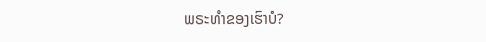ພຣະທຳຂອງເຮົາບໍ?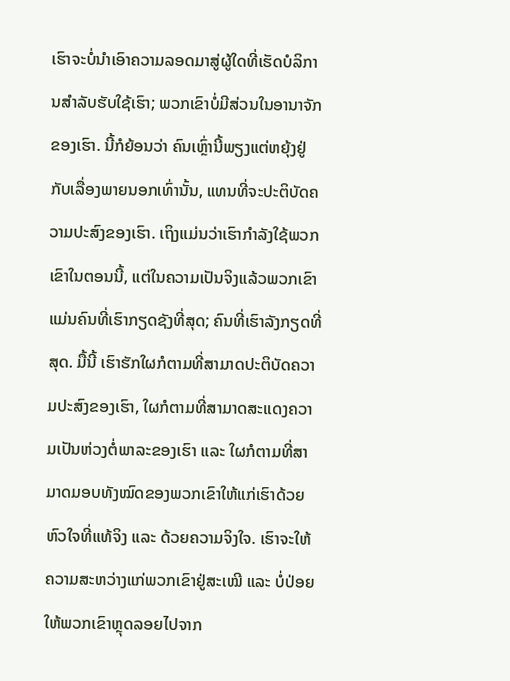ເຮົາຈະບໍ່ນຳເອົາຄວາມລອດມາສູ່ຜູ້ໃດທີ່ເຮັດບໍລິການສຳລັບຮັບໃຊ້ເຮົາ; ພວກເຂົາບໍ່ມີສ່ວນໃນອານາຈັກຂອງເຮົາ. ນີ້ກໍຍ້ອນວ່າ ຄົນເຫຼົ່ານີ້ພຽງແຕ່ຫຍຸ້ງຢູ່ກັບເລື່ອງພາຍນອກເທົ່ານັ້ນ, ແທນທີ່ຈະປະຕິບັດຄວາມປະສົງຂອງເຮົາ. ເຖິງແມ່ນວ່າເຮົາກຳລັງໃຊ້ພວກເຂົາໃນຕອນນີ້, ແຕ່ໃນຄວາມເປັນຈິງແລ້ວພວກເຂົາແມ່ນຄົນທີ່ເຮົາກຽດຊັງທີ່ສຸດ; ຄົນທີ່ເຮົາລັງກຽດທີ່ສຸດ. ມື້ນີ້ ເຮົາຮັກໃຜກໍຕາມທີ່ສາມາດປະຕິບັດຄວາມປະສົງຂອງເຮົາ, ໃຜກໍຕາມທີ່ສາມາດສະແດງຄວາມເປັນຫ່ວງຕໍ່ພາລະຂອງເຮົາ ແລະ ໃຜກໍຕາມທີ່ສາມາດມອບທັງໝົດຂອງພວກເຂົາໃຫ້ແກ່ເຮົາດ້ວຍຫົວໃຈທີ່ແທ້ຈິງ ແລະ ດ້ວຍຄວາມຈິງໃຈ. ເຮົາຈະໃຫ້ຄວາມສະຫວ່າງແກ່ພວກເຂົາຢູ່ສະເໝີ ແລະ ບໍ່ປ່ອຍໃຫ້ພວກເຂົາຫຼຸດລອຍໄປຈາກ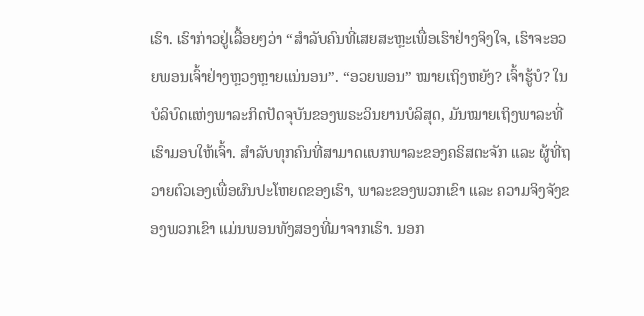ເຮົາ. ເຮົາກ່າວຢູ່ເລື້ອຍໆວ່າ “ສຳລັບຄົນທີ່ເສຍສະຫຼະເພື່ອເຮົາຢ່າງຈິງໃຈ, ເຮົາຈະອວຍພອນເຈົ້າຢ່າງຫຼວງຫຼາຍແນ່ນອນ”. “ອວຍພອນ” ໝາຍເຖິງຫຍັງ? ເຈົ້າຮູ້ບໍ? ໃນບໍລິບົດແຫ່ງພາລະກິດປັດຈຸບັນຂອງພຣະວິນຍານບໍລິສຸດ, ມັນໝາຍເຖິງພາລະທີ່ເຮົາມອບໃຫ້ເຈົ້າ. ສຳລັບທຸກຄົນທີ່ສາມາດແບກພາລະຂອງຄຣິສຕະຈັກ ແລະ ຜູ້ທີ່ຖວາຍຕົວເອງເພື່ອຜົນປະໂຫຍດຂອງເຮົາ, ພາລະຂອງພວກເຂົາ ແລະ ຄວາມຈິງຈັງຂອງພວກເຂົາ ແມ່ນພອນທັງສອງທີ່ມາຈາກເຮົາ. ນອກ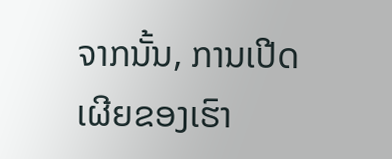ຈາກນັ້ນ, ການເປີດເຜີຍຂອງເຮົາ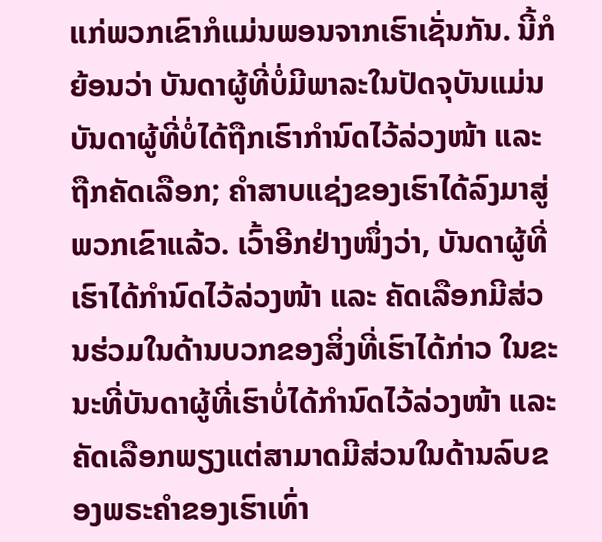ແກ່ພວກເຂົາກໍແມ່ນພອນຈາກເຮົາເຊັ່ນກັນ. ນີ້ກໍຍ້ອນວ່າ ບັນດາຜູ້ທີ່ບໍ່ມີພາລະໃນປັດຈຸບັນແມ່ນບັນດາຜູ້ທີ່ບໍ່ໄດ້ຖືກເຮົາກຳນົດໄວ້ລ່ວງໜ້າ ແລະ ຖືກຄັດເລືອກ; ຄຳສາບແຊ່ງຂອງເຮົາໄດ້ລົງມາສູ່ພວກເຂົາແລ້ວ. ເວົ້າອີກຢ່າງໜຶ່ງວ່າ, ບັນດາຜູ້ທີ່ເຮົາໄດ້ກຳນົດໄວ້ລ່ວງໜ້າ ແລະ ຄັດເລືອກມີສ່ວນຮ່ວມໃນດ້ານບວກຂອງສິ່ງທີ່ເຮົາໄດ້ກ່າວ ໃນຂະນະທີ່ບັນດາຜູ້ທີ່ເຮົາບໍ່ໄດ້ກຳນົດໄວ້ລ່ວງໜ້າ ແລະ ຄັດເລືອກພຽງແຕ່ສາມາດມີສ່ວນໃນດ້ານລົບຂອງພຣະຄຳຂອງເຮົາເທົ່າ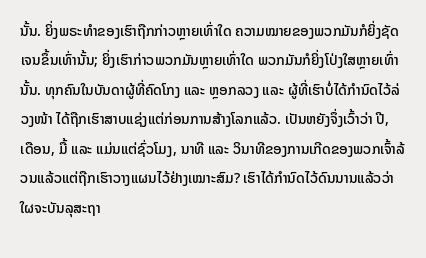ນັ້ນ. ຍິ່ງພຣະທຳຂອງເຮົາຖືກກ່າວຫຼາຍເທົ່າໃດ ຄວາມໝາຍຂອງພວກມັນກໍຍິ່ງຊັດເຈນຂຶ້ນເທົ່ານັ້ນ; ຍິ່ງເຮົາກ່າວພວກມັນຫຼາຍເທົ່າໃດ ພວກມັນກໍຍິ່ງໂປ່ງໃສຫຼາຍເທົ່ານັ້ນ. ທຸກຄົນໃນບັນດາຜູ້ທີ່ຄົດໂກງ ແລະ ຫຼອກລວງ ແລະ ຜູ້ທີ່ເຮົາບໍ່ໄດ້ກຳນົດໄວ້ລ່ວງໜ້າ ໄດ້ຖືກເຮົາສາບແຊ່ງແຕ່ກ່ອນການສ້າງໂລກແລ້ວ. ເປັນຫຍັງຈຶ່ງເວົ້າວ່າ ປີ, ເດືອນ, ມື້ ແລະ ແມ່ນແຕ່ຊົ່ວໂມງ, ນາທີ ແລະ ວິນາທີຂອງການເກີດຂອງພວກເຈົ້າລ້ວນແລ້ວແຕ່ຖືກເຮົາວາງແຜນໄວ້ຢ່າງເໝາະສົມ? ເຮົາໄດ້ກຳນົດໄວ້ດົນນານແລ້ວວ່າໃຜຈະບັນລຸສະຖາ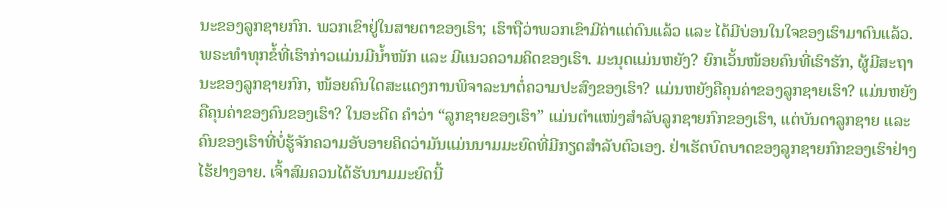ນະຂອງລູກຊາຍກົກ. ພວກເຂົາຢູ່ໃນສາຍຕາຂອງເຮົາ; ເຮົາຖືວ່າພວກເຂົາມີຄ່າແຕ່ດົນແລ້ວ ແລະ ໄດ້ມີບ່ອນໃນໃຈຂອງເຮົາມາດົນແລ້ວ. ພຣະທຳທຸກຂໍ້ທີ່ເຮົາກ່າວແມ່ນມີນ້ຳໜັກ ແລະ ມີແນວຄວາມຄິດຂອງເຮົາ. ມະນຸດແມ່ນຫຍັງ? ຍົກເວັ້ນໜ້ອຍຄົນທີ່ເຮົາຮັກ, ຜູ້ມີສະຖານະຂອງລູກຊາຍກົກ, ໜ້ອຍຄົນໃດສະແດງການພິຈາລະນາຕໍ່ຄວາມປະສົງຂອງເຮົາ? ແມ່ນຫຍັງຄືຄຸນຄ່າຂອງລູກຊາຍເຮົາ? ແມ່ນຫຍັງຄືຄຸນຄ່າຂອງຄົນຂອງເຮົາ? ໃນອະດີດ ຄຳວ່າ “ລູກຊາຍຂອງເຮົາ” ແມ່ນຕໍາແໜ່ງສຳລັບລູກຊາຍກົກຂອງເຮົາ, ແຕ່ບັນດາລູກຊາຍ ແລະ ຄົນຂອງເຮົາທີ່ບໍ່ຮູ້ຈັກຄວາມອັບອາຍຄິດວ່າມັນແມ່ນນາມມະຍົດທີ່ມີກຽດສຳລັບຕົວເອງ. ຢ່າເຮັດບົດບາດຂອງລູກຊາຍກົກຂອງເຮົາຢ່າງໄຮ້ຢາງອາຍ. ເຈົ້າສົມຄວນໄດ້ຮັບນາມມະຍົດນີ້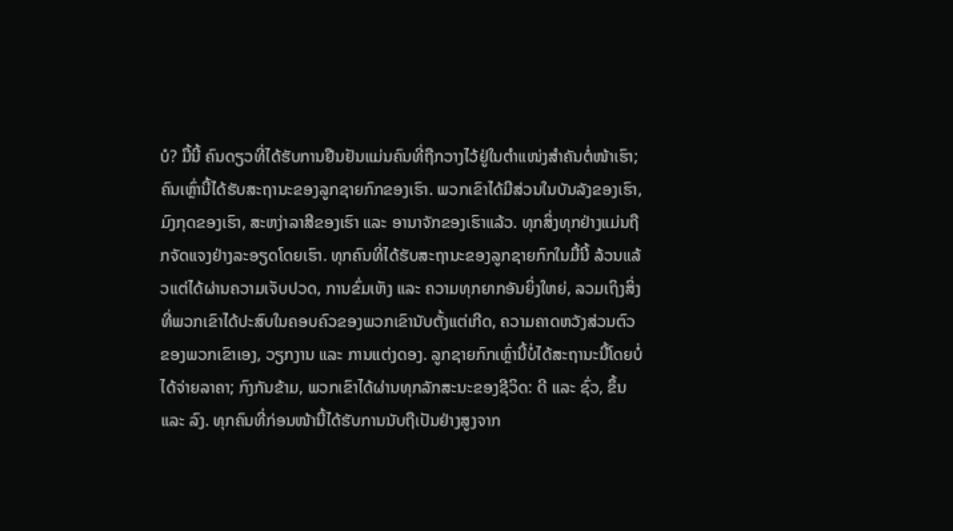ບໍ? ມື້ນີ້ ຄົນດຽວທີ່ໄດ້ຮັບການຢືນຢັນແມ່ນຄົນທີ່ຖືກວາງໄວ້ຢູ່ໃນຕຳແໜ່ງສຳຄັນຕໍ່ໜ້າເຮົາ; ຄົນເຫຼົ່ານີ້ໄດ້ຮັບສະຖານະຂອງລູກຊາຍກົກຂອງເຮົາ. ພວກເຂົາໄດ້ມີສ່ວນໃນບັນລັງຂອງເຮົາ, ມົງກຸດຂອງເຮົາ, ສະຫງ່າລາສີຂອງເຮົາ ແລະ ອານາຈັກຂອງເຮົາແລ້ວ. ທຸກສິ່ງທຸກຢ່າງແມ່ນຖືກຈັດແຈງຢ່າງລະອຽດໂດຍເຮົາ. ທຸກຄົນທີ່ໄດ້ຮັບສະຖານະຂອງລູກຊາຍກົກໃນມື້ນີ້ ລ້ວນແລ້ວແຕ່ໄດ້ຜ່ານຄວາມເຈັບປວດ, ການຂົ່ມເຫັງ ແລະ ຄວາມທຸກຍາກອັນຍິ່ງໃຫຍ່, ລວມເຖິງສິ່ງທີ່ພວກເຂົາໄດ້ປະສົບໃນຄອບຄົວຂອງພວກເຂົານັບຕັ້ງແຕ່ເກີດ, ຄວາມຄາດຫວັງສ່ວນຕົວຂອງພວກເຂົາເອງ, ວຽກງານ ແລະ ການແຕ່ງດອງ. ລູກຊາຍກົກເຫຼົ່ານີ້ບໍ່ໄດ້ສະຖານະນີ້ໂດຍບໍ່ໄດ້ຈ່າຍລາຄາ; ກົງກັນຂ້າມ, ພວກເຂົາໄດ້ຜ່ານທຸກລັກສະນະຂອງຊີວິດ: ດີ ແລະ ຊົ່ວ, ຂຶ້ນ ແລະ ລົງ. ທຸກຄົນທີ່ກ່ອນໜ້ານີ້ໄດ້ຮັບການນັບຖືເປັນຢ່າງສູງຈາກ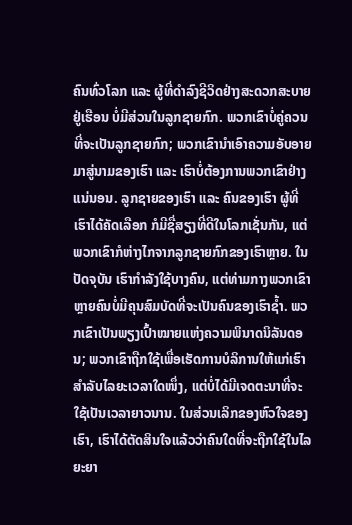ຄົນທົ່ວໂລກ ແລະ ຜູ້ທີ່ດຳລົງຊີວິດຢ່າງສະດວກສະບາຍຢູ່ເຮືອນ ບໍ່ມີສ່ວນໃນລູກຊາຍກົກ. ພວກເຂົາບໍ່ຄູ່ຄວນທີ່ຈະເປັນລູກຊາຍກົກ; ພວກເຂົານຳເອົາຄວາມອັບອາຍມາສູ່ນາມຂອງເຮົາ ແລະ ເຮົາບໍ່ຕ້ອງການພວກເຂົາຢ່າງແນ່ນອນ. ລູກຊາຍຂອງເຮົາ ແລະ ຄົນຂອງເຮົາ ຜູ້ທີ່ເຮົາໄດ້ຄັດເລືອກ ກໍມີຊື່ສຽງທີ່ດີໃນໂລກເຊັ່ນກັນ, ແຕ່ພວກເຂົາກໍຫ່າງໄກຈາກລູກຊາຍກົກຂອງເຮົາຫຼາຍ. ໃນປັດຈຸບັນ ເຮົາກຳລັງໃຊ້ບາງຄົນ, ແຕ່ທ່າມກາງພວກເຂົາ ຫຼາຍຄົນບໍ່ມີຄຸນສົມບັດທີ່ຈະເປັນຄົນຂອງເຮົາຊ້ຳ. ພວກເຂົາເປັນພຽງເປົ້າໝາຍແຫ່ງຄວາມພິນາດນິລັນດອນ; ພວກເຂົາຖືກໃຊ້ເພື່ອເຮັດການບໍລິການໃຫ້ແກ່ເຮົາສຳລັບໄລຍະເວລາໃດໜຶ່ງ, ແຕ່ບໍ່ໄດ້ມີເຈດຕະນາທີ່ຈະໃຊ້ເປັນເວລາຍາວນານ. ໃນສ່ວນເລິກຂອງຫົວໃຈຂອງເຮົາ, ເຮົາໄດ້ຕັດສິນໃຈແລ້ວວ່າຄົນໃດທີ່ຈະຖືກໃຊ້ໃນໄລຍະຍາ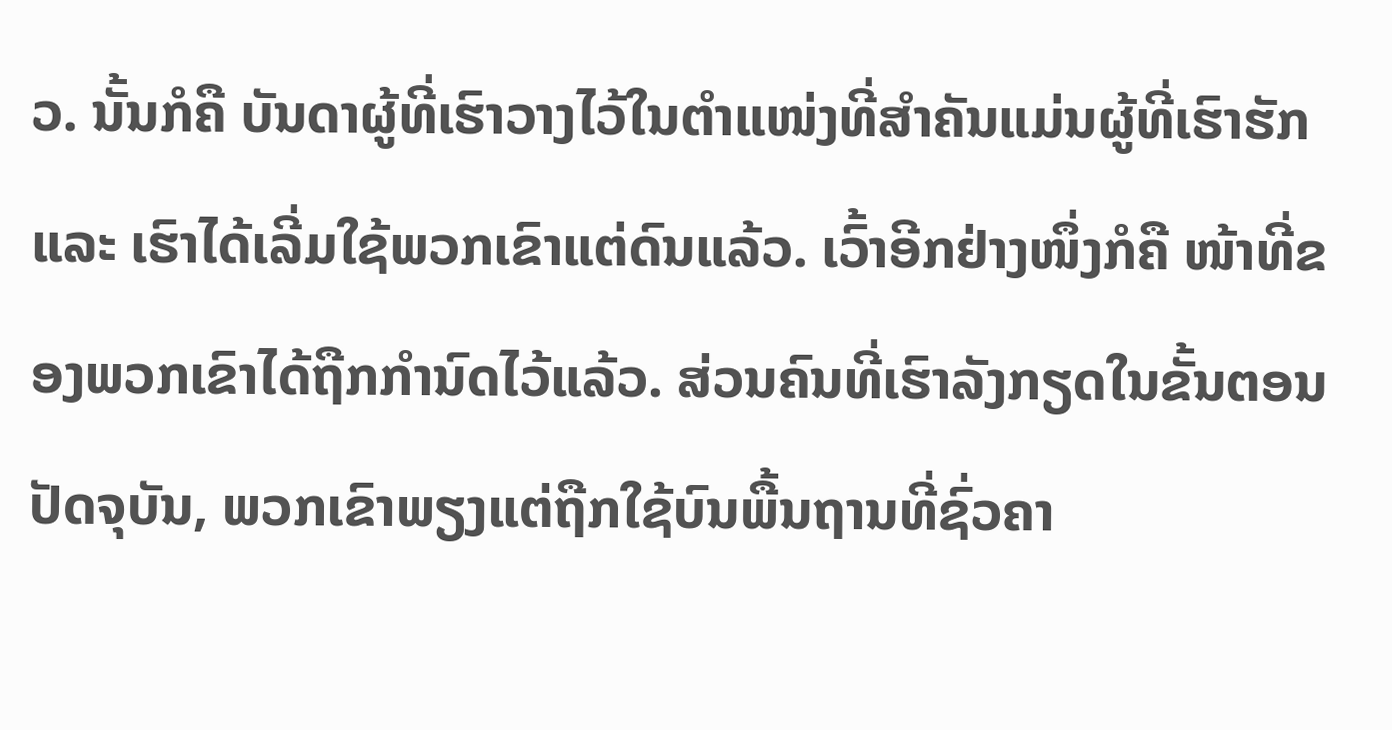ວ. ນັ້ນກໍຄື ບັນດາຜູ້ທີ່ເຮົາວາງໄວ້ໃນຕຳແໜ່ງທີ່ສຳຄັນແມ່ນຜູ້ທີ່ເຮົາຮັກ ແລະ ເຮົາໄດ້ເລີ່ມໃຊ້ພວກເຂົາແຕ່ດົນແລ້ວ. ເວົ້າອີກຢ່າງໜຶ່ງກໍຄື ໜ້າທີ່ຂອງພວກເຂົາໄດ້ຖືກກຳນົດໄວ້ແລ້ວ. ສ່ວນຄົນທີ່ເຮົາລັງກຽດໃນຂັ້ນຕອນປັດຈຸບັນ, ພວກເຂົາພຽງແຕ່ຖືກໃຊ້ບົນພື້ນຖານທີ່ຊົ່ວຄາ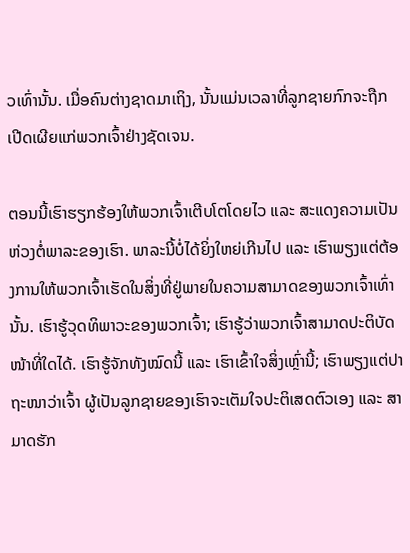ວເທົ່ານັ້ນ. ເມື່ອຄົນຕ່າງຊາດມາເຖິງ, ນັ້ນແມ່ນເວລາທີ່ລູກຊາຍກົກຈະຖືກເປີດເຜີຍແກ່ພວກເຈົ້າຢ່າງຊັດເຈນ.

ຕອນນີ້ເຮົາຮຽກຮ້ອງໃຫ້ພວກເຈົ້າເຕີບໂຕໂດຍໄວ ແລະ ສະແດງຄວາມເປັນຫ່ວງຕໍ່ພາລະຂອງເຮົາ. ພາລະນີ້ບໍ່ໄດ້ຍິ່ງໃຫຍ່ເກີນໄປ ແລະ ເຮົາພຽງແຕ່ຕ້ອງການໃຫ້ພວກເຈົ້າເຮັດໃນສິ່ງທີ່ຢູ່ພາຍໃນຄວາມສາມາດຂອງພວກເຈົ້າເທົ່ານັ້ນ. ເຮົາຮູ້ວຸດທິພາວະຂອງພວກເຈົ້າ; ເຮົາຮູ້ວ່າພວກເຈົ້າສາມາດປະຕິບັດໜ້າທີ່ໃດໄດ້. ເຮົາຮູ້ຈັກທັງໝົດນີ້ ແລະ ເຮົາເຂົ້າໃຈສິ່ງເຫຼົ່ານີ້; ເຮົາພຽງແຕ່ປາຖະໜາວ່າເຈົ້າ ຜູ້ເປັນລູກຊາຍຂອງເຮົາຈະເຕັມໃຈປະຕິເສດຕົວເອງ ແລະ ສາມາດຮັກ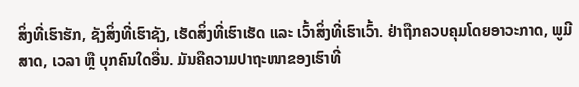ສິ່ງທີ່ເຮົາຮັກ, ຊັງສິ່ງທີ່ເຮົາຊັງ, ເຮັດສິ່ງທີ່ເຮົາເຮັດ ແລະ ເວົ້າສິ່ງທີ່ເຮົາເວົ້າ. ຢ່າຖືກຄວບຄຸມໂດຍອາວະກາດ, ພູມີສາດ, ເວລາ ຫຼື ບຸກຄົນໃດອື່ນ. ມັນຄືຄວາມປາຖະໜາຂອງເຮົາທີ່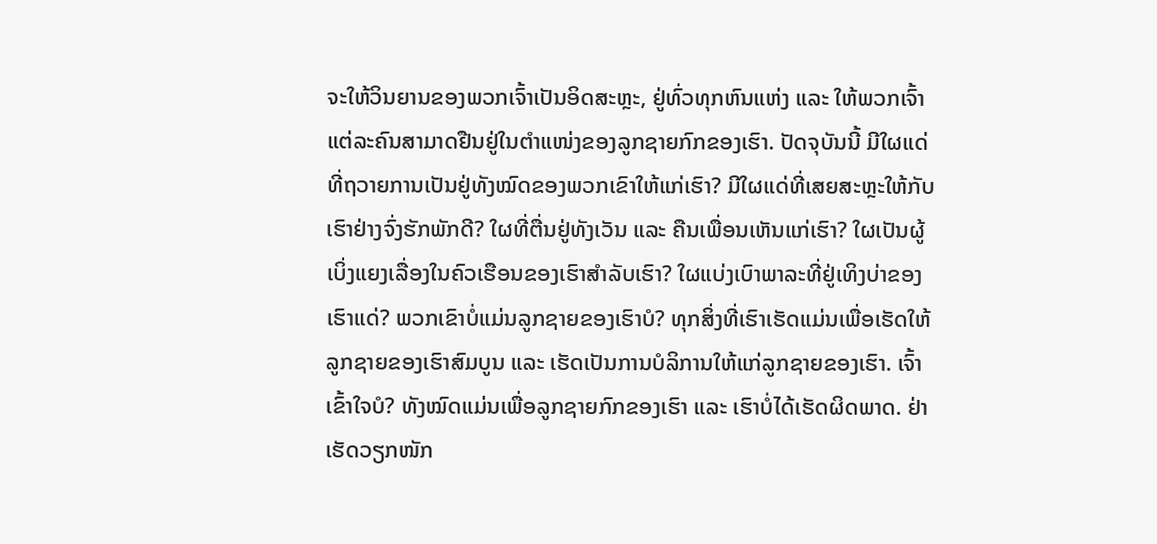ຈະໃຫ້ວິນຍານຂອງພວກເຈົ້າເປັນອິດສະຫຼະ, ຢູ່ທົ່ວທຸກຫົນແຫ່ງ ແລະ ໃຫ້ພວກເຈົ້າແຕ່ລະຄົນສາມາດຢືນຢູ່ໃນຕຳແໜ່ງຂອງລູກຊາຍກົກຂອງເຮົາ. ປັດຈຸບັນນີ້ ມີໃຜແດ່ທີ່ຖວາຍການເປັນຢູ່ທັງໝົດຂອງພວກເຂົາໃຫ້ແກ່ເຮົາ? ມີໃຜແດ່ທີ່ເສຍສະຫຼະໃຫ້ກັບເຮົາຢ່າງຈົ່ງຮັກພັກດີ? ໃຜທີ່ຕື່ນຢູ່ທັງເວັນ ແລະ ຄືນເພື່ອນເຫັນແກ່ເຮົາ? ໃຜເປັນຜູ້ເບິ່ງແຍງເລື່ອງໃນຄົວເຮືອນຂອງເຮົາສຳລັບເຮົາ? ໃຜແບ່ງເບົາພາລະທີ່ຢູ່ເທິງບ່າຂອງເຮົາແດ່? ພວກເຂົາບໍ່ແມ່ນລູກຊາຍຂອງເຮົາບໍ? ທຸກສິ່ງທີ່ເຮົາເຮັດແມ່ນເພື່ອເຮັດໃຫ້ລູກຊາຍຂອງເຮົາສົມບູນ ແລະ ເຮັດເປັນການບໍລິການໃຫ້ແກ່ລູກຊາຍຂອງເຮົາ. ເຈົ້າເຂົ້າໃຈບໍ? ທັງໝົດແມ່ນເພື່ອລູກຊາຍກົກຂອງເຮົາ ແລະ ເຮົາບໍ່ໄດ້ເຮັດຜິດພາດ. ຢ່າເຮັດວຽກໜັກ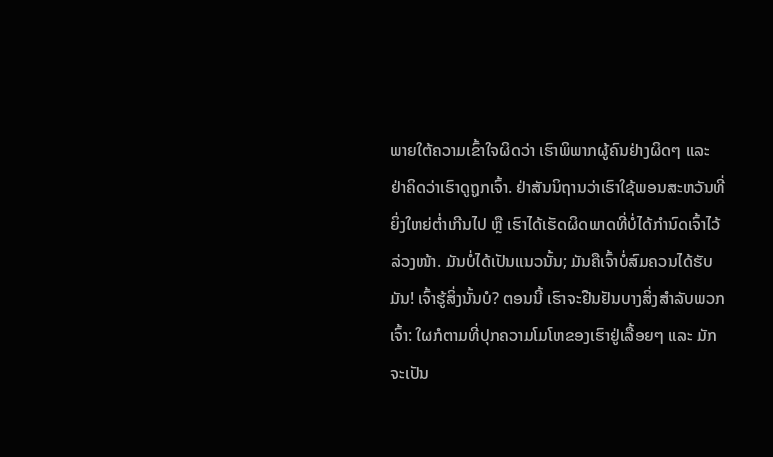ພາຍໃຕ້ຄວາມເຂົ້າໃຈຜິດວ່າ ເຮົາພິພາກຜູ້ຄົນຢ່າງຜິດໆ ແລະ ຢ່າຄິດວ່າເຮົາດູຖູກເຈົ້າ. ຢ່າສັນນິຖານວ່າເຮົາໃຊ້ພອນສະຫວັນທີ່ຍິ່ງໃຫຍ່ຕ່ຳເກີນໄປ ຫຼື ເຮົາໄດ້ເຮັດຜິດພາດທີ່ບໍ່ໄດ້ກຳນົດເຈົ້າໄວ້ລ່ວງໜ້າ. ມັນບໍ່ໄດ້ເປັນແນວນັ້ນ; ມັນຄືເຈົ້າບໍ່ສົມຄວນໄດ້ຮັບມັນ! ເຈົ້າຮູ້ສິ່ງນັ້ນບໍ? ຕອນນີ້ ເຮົາຈະຢືນຢັນບາງສິ່ງສຳລັບພວກເຈົ້າ: ໃຜກໍຕາມທີ່ປຸກຄວາມໂມໂຫຂອງເຮົາຢູ່ເລື້ອຍໆ ແລະ ມັກຈະເປັນ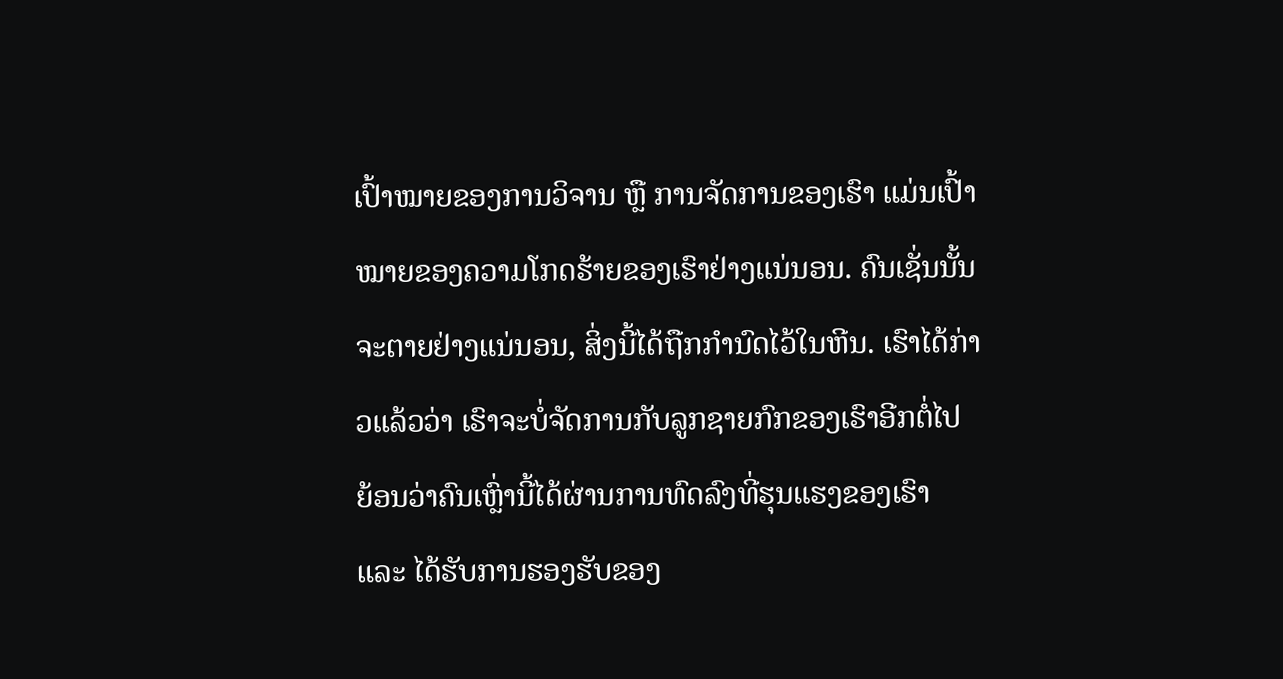ເປົ້າໝາຍຂອງການວິຈານ ຫຼື ການຈັດການຂອງເຮົາ ແມ່ນເປົ້າໝາຍຂອງຄວາມໂກດຮ້າຍຂອງເຮົາຢ່າງແນ່ນອນ. ຄົນເຊັ່ນນັ້ນຈະຕາຍຢ່າງແນ່ນອນ, ສິ່ງນີ້ໄດ້ຖືກກຳນົດໄວ້ໃນຫີນ. ເຮົາໄດ້ກ່າວແລ້ວວ່າ ເຮົາຈະບໍ່ຈັດການກັບລູກຊາຍກົກຂອງເຮົາອີກຕໍ່ໄປ ຍ້ອນວ່າຄົນເຫຼົ່ານີ້ໄດ້ຜ່ານການທົດລົງທີ່ຮຸນແຮງຂອງເຮົາ ແລະ ໄດ້ຮັບການຮອງຮັບຂອງ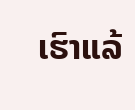ເຮົາແລ້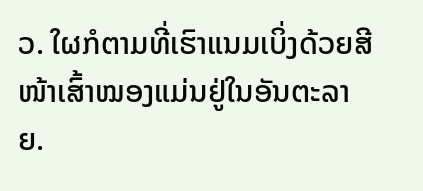ວ. ໃຜກໍຕາມທີ່ເຮົາແນມເບິ່ງດ້ວຍສີໜ້າເສົ້າໝອງແມ່ນຢູ່ໃນອັນຕະລາຍ.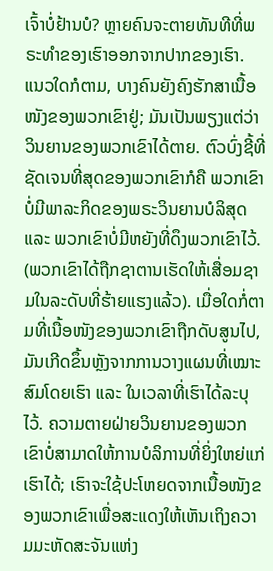ເຈົ້າບໍ່ຢ້ານບໍ? ຫຼາຍຄົນຈະຕາຍທັນທີທີ່ພຣະທຳຂອງເຮົາອອກຈາກປາກຂອງເຮົາ. ແນວໃດກໍຕາມ, ບາງຄົນຍັງຄົງຮັກສາເນື້ອໜັງຂອງພວກເຂົາຢູ່; ມັນເປັນພຽງແຕ່ວ່າ ວິນຍານຂອງພວກເຂົາໄດ້ຕາຍ. ຕົວບົ່ງຊີ້ທີ່ຊັດເຈນທີ່ສຸດຂອງພວກເຂົາກໍຄື ພວກເຂົາບໍ່ມີພາລະກິດຂອງພຣະວິນຍານບໍລິສຸດ ແລະ ພວກເຂົາບໍ່ມີຫຍັງທີ່ດຶງພວກເຂົາໄວ້. (ພວກເຂົາໄດ້ຖືກຊາຕານເຮັດໃຫ້ເສື່ອມຊາມໃນລະດັບທີ່ຮ້າຍແຮງແລ້ວ). ເມື່ອໃດກໍ່ຕາມທີ່ເນື້ອໜັງຂອງພວກເຂົາຖືກດັບສູນໄປ, ມັນເກີດຂຶ້ນຫຼັງຈາກການວາງແຜນທີ່ເໝາະສົມໂດຍເຮົາ ແລະ ໃນເວລາທີ່ເຮົາໄດ້ລະບຸໄວ້. ຄວາມຕາຍຝ່າຍວິນຍານຂອງພວກເຂົາບໍ່ສາມາດໃຫ້ການບໍລິການທີ່ຍິ່ງໃຫຍ່ແກ່ເຮົາໄດ້; ເຮົາຈະໃຊ້ປະໂຫຍດຈາກເນື້ອໜັງຂອງພວກເຂົາເພື່ອສະແດງໃຫ້ເຫັນເຖິງຄວາມມະຫັດສະຈັນແຫ່ງ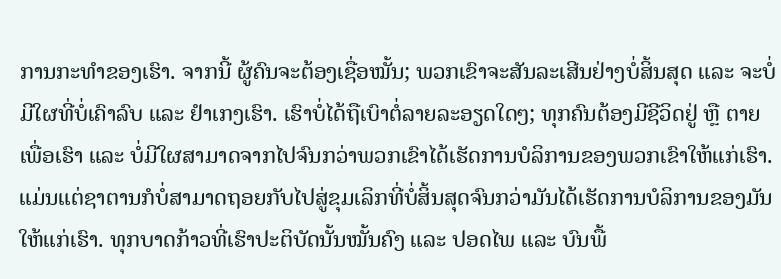ການກະທຳຂອງເຮົາ. ຈາກນີ້ ຜູ້ຄົນຈະຕ້ອງເຊື່ອໝັ້ນ; ພວກເຂົາຈະສັນລະເສີນຢ່າງບໍ່ສິ້ນສຸດ ແລະ ຈະບໍ່ມີໃຜທີ່ບໍ່ເຄົາລົບ ແລະ ຢຳເກງເຮົາ. ເຮົາບໍ່ໄດ້ຖືເບົາຕໍ່ລາຍລະອຽດໃດໆ; ທຸກຄົນຕ້ອງມີຊີວິດຢູ່ ຫຼື ຕາຍເພື່ອເຮົາ ແລະ ບໍ່ມີໃຜສາມາດຈາກໄປຈົນກວ່າພວກເຂົາໄດ້ເຮັດການບໍລິການຂອງພວກເຂົາໃຫ້ແກ່ເຮົາ. ແມ່ນແຕ່ຊາຕານກໍບໍ່ສາມາດຖອຍກັບໄປສູ່ຂຸມເລິກທີ່ບໍ່ສິ້ນສຸດຈົນກວ່າມັນໄດ້ເຮັດການບໍລິການຂອງມັນໃຫ້ແກ່ເຮົາ. ທຸກບາດກ້າວທີ່ເຮົາປະຕິບັດນັ້ນໝັ້ນຄົງ ແລະ ປອດໄພ ແລະ ບົນພື້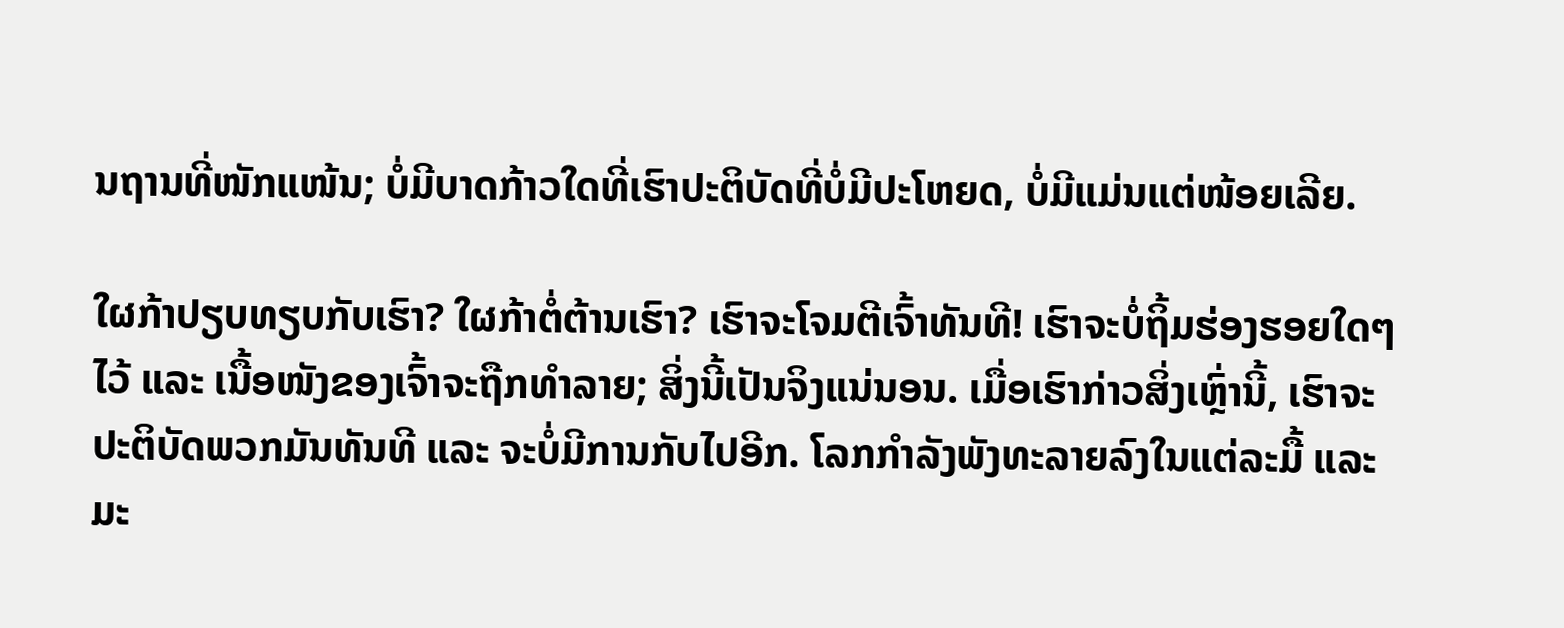ນຖານທີ່ໜັກແໜ້ນ; ບໍ່ມີບາດກ້າວໃດທີ່ເຮົາປະຕິບັດທີ່ບໍ່ມີປະໂຫຍດ, ບໍ່ມີແມ່ນແຕ່ໜ້ອຍເລີຍ.

ໃຜກ້າປຽບທຽບກັບເຮົາ? ໃຜກ້າຕໍ່ຕ້ານເຮົາ? ເຮົາຈະໂຈມຕີເຈົ້າທັນທີ! ເຮົາຈະບໍ່ຖິ້ມຮ່ອງຮອຍໃດໆໄວ້ ແລະ ເນື້ອໜັງຂອງເຈົ້າຈະຖືກທຳລາຍ; ສິ່ງນີ້ເປັນຈິງແນ່ນອນ. ເມື່ອເຮົາກ່າວສິ່ງເຫຼົ່ານີ້, ເຮົາຈະປະຕິບັດພວກມັນທັນທີ ແລະ ຈະບໍ່ມີການກັບໄປອີກ. ໂລກກຳລັງພັງທະລາຍລົງໃນແຕ່ລະມື້ ແລະ ມະ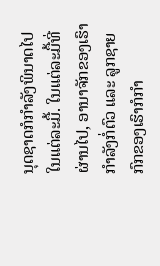ນຸດຊາດກໍກຳລັງພິນາດໄປໃນແຕ່ລະມື້. ໃນແຕ່ລະມື້ທີ່ຜ່ານໄປ, ອານາຈັກຂອງເຮົາກຳລັງກໍ່ຕົວ ແລະ ລູກຊາຍກົກຂອງເຮົາກໍກຳ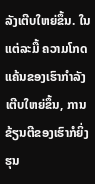ລັງເຕີບໃຫຍ່ຂຶ້ນ. ໃນແຕ່ລະມື້ ຄວາມໂກດແຄ້ນຂອງເຮົາກຳລັງເຕີບໃຫຍ່ຂຶ້ນ, ການຂ້ຽນຕີຂອງເຮົາກໍຍິ່ງຮຸນ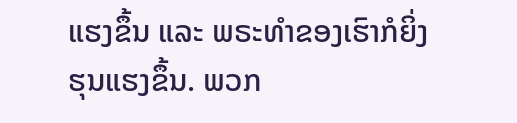ແຮງຂຶ້ນ ແລະ ພຣະທຳຂອງເຮົາກໍຍິ່ງຮຸນແຮງຂຶ້ນ. ພວກ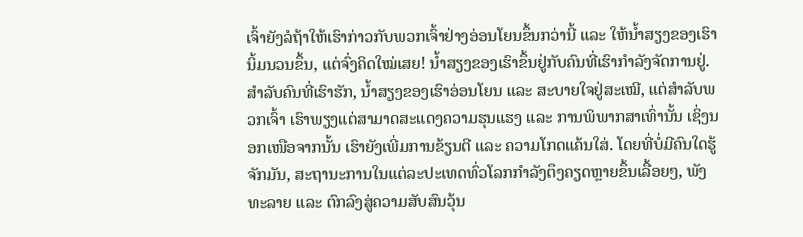ເຈົ້າຍັງລໍຖ້າໃຫ້ເຮົາກ່າວກັບພວກເຈົ້າຢ່າງອ່ອນໂຍນຂຶ້ນກວ່ານີ້ ແລະ ໃຫ້ນ້ຳສຽງຂອງເຮົານິ້ມນວນຂຶ້ນ, ແຕ່ຈົ່ງຄິດໃໝ່ເສຍ! ນ້ຳສຽງຂອງເຮົາຂຶ້ນຢູ່ກັບຄົນທີ່ເຮົາກຳລັງຈັດການຢູ່. ສຳລັບຄົນທີ່ເຮົາຮັກ, ນ້ຳສຽງຂອງເຮົາອ່ອນໂຍນ ແລະ ສະບາຍໃຈຢູ່ສະເໝີ, ແຕ່ສຳລັບພວກເຈົ້າ ເຮົາພຽງແຕ່ສາມາດສະແດງຄວາມຮຸນແຮງ ແລະ ການພິພາກສາເທົ່ານັ້ນ ເຊິ່ງນອກເໜືອຈາກນັ້ນ ເຮົາຍັງເພີ່ມການຂ້ຽນຕີ ແລະ ຄວາມໂກດແຄ້ນໃສ່. ໂດຍທີ່ບໍ່ມີຄົນໃດຮູ້ຈັກມັນ, ສະຖານະການໃນແຕ່ລະປະເທດທົ່ວໂລກກຳລັງຕຶງຄຽດຫຼາຍຂຶ້ນເລື້ອຍໆ, ພັງທະລາຍ ແລະ ຕົກລົງສູ່ຄວາມສັບສົນວຸ້ນ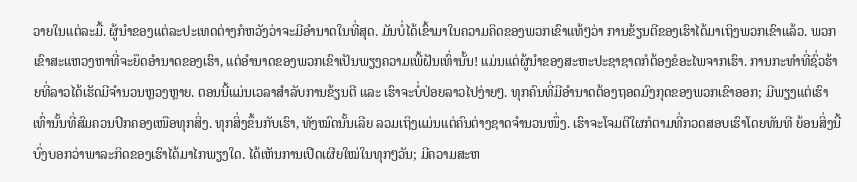ວາຍໃນແຕ່ລະມື້. ຜູ້ນຳຂອງແຕ່ລະປະເທດຕ່າງກໍຫວັງວ່າຈະມີອຳນາດໃນທີ່ສຸດ. ມັນບໍ່ໄດ້ເຂົ້າມາໃນຄວາມຄິດຂອງພວກເຂົາແທ້ໆວ່າ ການຂ້ຽນຕີຂອງເຮົາໄດ້ມາເຖິງພວກເຂົາແລ້ວ. ພວກເຂົາສະແຫວງຫາທີ່ຈະຍຶດອຳນາດຂອງເຮົາ, ແຕ່ອຳນາດຂອງພວກເຂົາເປັນພຽງຄວາມເພີ້ຝັນເທົ່ານັ້ນ! ແມ່ນແຕ່ຜູ້ນຳຂອງສະຫະປະຊາຊາດກໍຕ້ອງຂໍອະໄພຈາກເຮົາ. ການກະທຳທີ່ຊົ່ວຮ້າຍທີ່ລາວໄດ້ເຮັດມີຈຳນວນຫຼວງຫຼາຍ. ຕອນນີ້ແມ່ນເວລາສຳລັບການຂ້ຽນຕີ ແລະ ເຮົາຈະບໍ່ປ່ອຍລາວໄປງ່າຍໆ. ທຸກຄົນທີ່ມີອຳນາດຕ້ອງຖອດມົງກຸດຂອງພວກເຂົາອອກ; ມີພຽງແຕ່ເຮົາເທົ່ານັ້ນທີ່ສົມຄວນປົກຄອງເໜືອທຸກສິ່ງ. ທຸກສິ່ງຂຶ້ນກັບເຮົາ, ທັງໝົດນັ້ນເລີຍ ລວມເຖິງແມ່ນແຕ່ຄົນຕ່າງຊາດຈຳນວນໜຶ່ງ. ເຮົາຈະໂຈມຕີໃຜກໍຕາມທີ່ກວດສອບເຮົາໂດຍທັນທີ ຍ້ອນສິ່ງນີ້ບົ່ງບອກວ່າພາລະກິດຂອງເຮົາໄດ້ມາໄກພຽງໃດ. ໄດ້ເຫັນການເປີດເຜີຍໃໝ່ໃນທຸກໆວັນ; ມີຄວາມສະຫ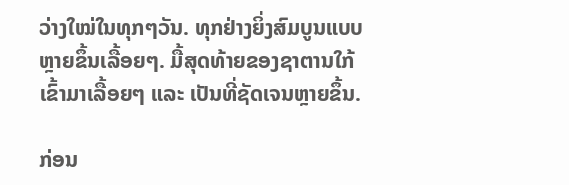ວ່າງໃໝ່ໃນທຸກໆວັນ. ທຸກຢ່າງຍິ່ງສົມບູນແບບຫຼາຍຂຶ້ນເລື້ອຍໆ. ມື້ສຸດທ້າຍຂອງຊາຕານໃກ້ເຂົ້າມາເລື້ອຍໆ ແລະ ເປັນທີ່ຊັດເຈນຫຼາຍຂຶ້ນ.

ກ່ອນ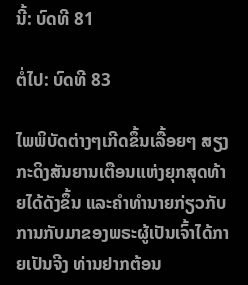ນີ້: ບົດທີ 81

ຕໍ່ໄປ: ບົດທີ 83

ໄພພິບັດຕ່າງໆເກີດຂຶ້ນເລື້ອຍໆ ສຽງກະດິງສັນຍານເຕືອນແຫ່ງຍຸກສຸດທ້າຍໄດ້ດັງຂຶ້ນ ແລະຄໍາທໍານາຍກ່ຽວກັບການກັບມາຂອງພຣະຜູ້ເປັນເຈົ້າໄດ້ກາຍເປັນຈີງ ທ່ານຢາກຕ້ອນ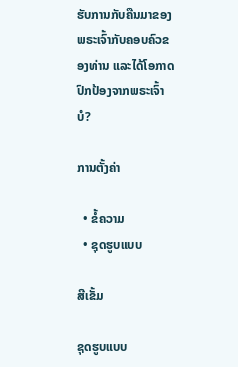ຮັບການກັບຄືນມາຂອງພຣະເຈົ້າກັບຄອບຄົວຂອງທ່ານ ແລະໄດ້ໂອກາດປົກປ້ອງຈາກພຣະເຈົ້າບໍ?

ການຕັ້ງຄ່າ

  • ຂໍ້ຄວາມ
  • ຊຸດຮູບແບບ

ສີເຂັ້ມ

ຊຸດຮູບແບບ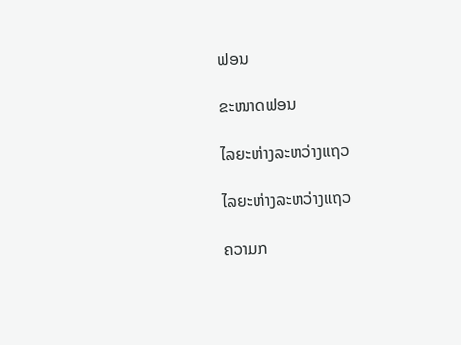ຟອນ

ຂະໜາດຟອນ

ໄລຍະຫ່າງລະຫວ່າງແຖວ

ໄລຍະຫ່າງລະຫວ່າງແຖວ

ຄວາມກ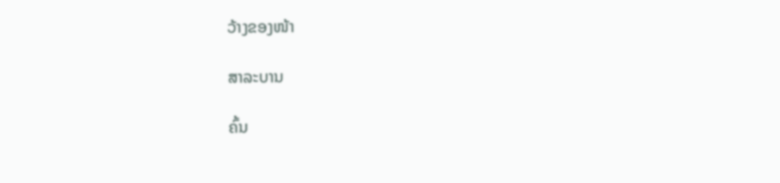ວ້າງຂອງໜ້າ

ສາລະບານ

ຄົ້ນ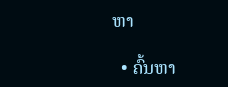ຫາ

  • ຄົ້ນຫາ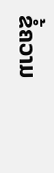ຂໍ້ຄວາມ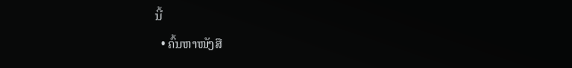ນີ້
  • ຄົ້ນຫາໜັງສື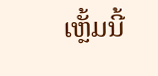ເຫຼັ້ມນີ້